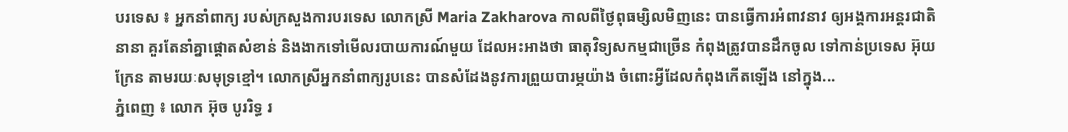បរទេស ៖ អ្នកនាំពាក្យ របស់ក្រសួងការបរទេស លោកស្រី Maria Zakharova កាលពីថ្ងៃពុធម្សិលមិញនេះ បានធ្វើការអំពាវនាវ ឲ្យអង្គការអន្តរជាតិនានា គួរតែនាំគ្នាផ្តោតសំខាន់ និងងាកទៅមើលរបាយការណ៍មួយ ដែលអះអាងថា ធាតុវិទ្យសកម្មជាច្រើន កំពុងត្រូវបានដឹកចូល ទៅកាន់ប្រទេស អ៊ុយក្រែន តាមរយៈសមុទ្រខ្មៅ។ លោកស្រីអ្នកនាំពាក្យរូបនេះ បានសំដែងនូវការព្រួយបារម្ភយ៉ាង ចំពោះអ្វីដែលកំពុងកើតឡើង នៅក្នុង...
ភ្នំពេញ ៖ លោក អ៊ុច បូររិទ្ធ រ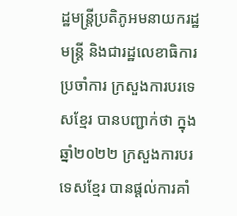ដ្ឋមន្ត្រីប្រតិភូអមនាយករដ្ឋមន្ត្រី និងជារដ្ឋលេខាធិការប្រចាំការ ក្រសួងការបរទេសខ្មែរ បានបញ្ជាក់ថា ក្នុងឆ្នាំ២០២២ ក្រសួងការបរទេសខ្មែរ បានផ្តល់ការគាំ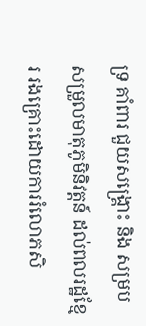ទ្រ គាំពារ ជួយសង្គ្រោះ និង សម្របសម្រួលមាតុភូមិនិវត្តន៍ ដល់ពលរដ្ឋខ្មែរ រងគ្រោះដោយការរំលោភសិ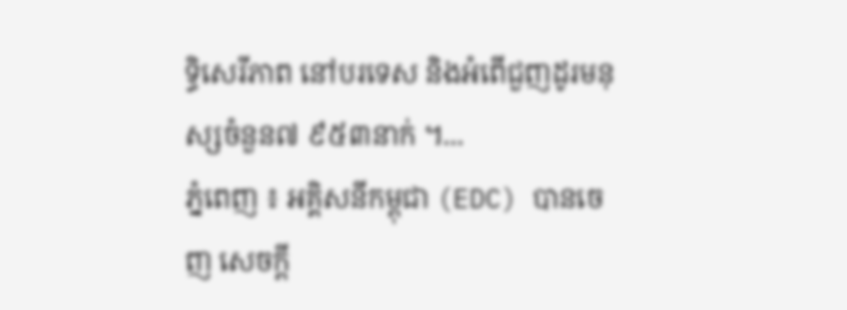ទ្ធិសេរីភាព នៅបរទេស និងអំពើជួញដូរមនុស្សចំនួន៧ ៩៥៣នាក់ ។...
ភ្នំពេញ ៖ អគ្គិសនីកម្ពុជា (EDC) បានចេញ សេចក្តី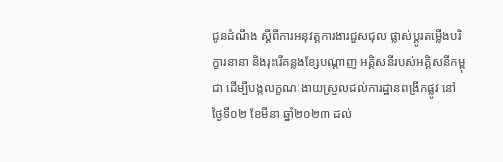ជូនដំណឹង ស្តីពីការអនុវត្តការងារជួសជុល ផ្លាស់ប្តូរតម្លើងបរិក្ខារនានា និងរុះរើគន្លងខ្សែបណ្តាញ អគ្គិសនីរបស់អគ្គិសនីកម្ពុជា ដើម្បីបង្កលក្ខណៈងាយស្រួលដល់ការដ្ឋានពង្រីកផ្លូវ នៅថ្ងៃទី០២ ខែមីនា ឆ្នាំ២០២៣ ដល់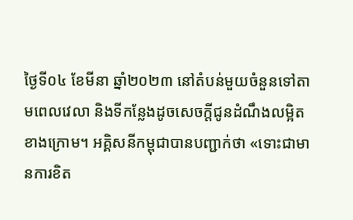ថ្ងៃទី០៤ ខែមីនា ឆ្នាំ២០២៣ នៅតំបន់មួយចំនួនទៅតាមពេលវេលា និងទីកន្លែងដូចសេចក្តីជូនដំណឹងលម្អិតខាងក្រោម។ អគ្គិសនីកម្ពុជាបានបញ្ជាក់ថា «ទោះជាមានការខិត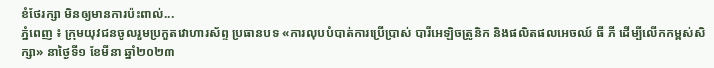ខំថែរក្សា មិនឲ្យមានការប៉ះពាល់...
ភ្នំពេញ ៖ ក្រុមយុវជនចូលរួមប្រកួតវោហារស័ព្ទ ប្រធានបទ «ការលុបបំបាត់ការប្រើប្រាស់ បារីអេឡិចត្រូនិក និងផលិតផលអេចឈ៍ ធី ភី ដើម្បីលើកកម្ពស់សិក្សា» នាថ្ងៃទី១ ខែមីនា ឆ្នាំ២០២៣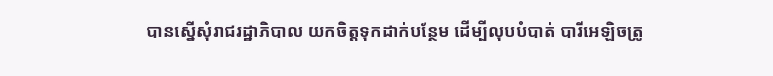បានស្នើសុំរាជរដ្ឋាភិបាល យកចិត្តទុកដាក់បន្ថែម ដើម្បីលុបបំបាត់ បារីអេឡិចត្រូ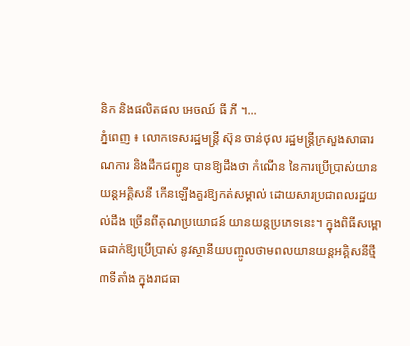និក និងផលិតផល អេចឈ៍ ធី ភី ។...
ភ្នំពេញ ៖ លោកទេសរដ្ឋមន្ត្រី ស៊ុន ចាន់ថុល រដ្ឋមន្ត្រីក្រសួងសាធារណការ និងដឹកជញ្ជូន បានឱ្យដឹងថា កំណើន នៃការប្រើប្រាស់យានយន្តអគ្គិសនី កើនឡើងគួរឱ្យកត់សម្គាល់ ដោយសារប្រជាពលរដ្ឋយល់ដឹង ច្រើនពីគុណប្រយោជន៍ យានយន្ដប្រភេទនេះ។ ក្នុងពិធីសម្ពោធដាក់ឱ្យប្រើប្រាស់ នូវស្ថានីយបញ្ចូលថាមពលយានយន្តអគ្គិសនីថ្មី ៣ទីតាំង ក្នុងរាជធា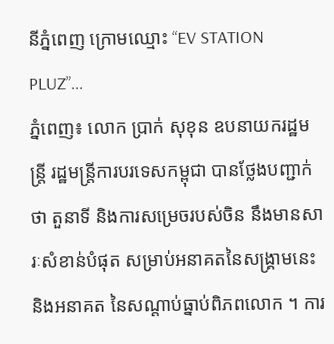នីភ្នំពេញ ក្រោមឈ្មោះ “EV STATION PLUZ”...
ភ្នំពេញ៖ លោក ប្រាក់ សុខុន ឧបនាយករដ្ឋមន្ត្រី រដ្ឋមន្ត្រីការបរទេសកម្ពុជា បានថ្លែងបញ្ជាក់ថា តួនាទី និងការសម្រេចរបស់ចិន នឹងមានសារៈសំខាន់បំផុត សម្រាប់អនាគតនៃសង្គ្រាមនេះ និងអនាគត នៃសណ្តាប់ធ្នាប់ពិភពលោក ។ ការ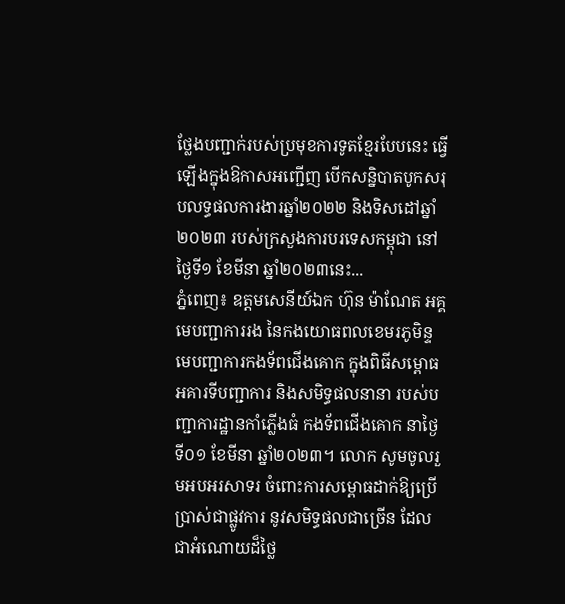ថ្លែងបញ្ជាក់របស់ប្រមុខការទូតខ្មែរបែបនេះ ធ្វើឡើងក្នុងឱកាសអញ្ជើញ បើកសន្និបាតបូកសរុបលទ្ធផលការងារឆ្នាំ២០២២ និងទិសដៅឆ្នាំ២០២៣ របស់ក្រសួងការបរទេសកម្ពុជា នៅថ្ងៃទី១ ខែមីនា ឆ្នាំ២០២៣នេះ...
ភ្នំពេញ៖ ឧត្តមសេនីយ៍ឯក ហ៊ុន ម៉ាណែត អគ្គមេបញ្ជាការរង នៃកងយោធពលខេមរភូមិន្ទ មេបញ្ជាការកងទ័ពជើងគោក ក្នុងពិធីសម្ពោធអគារទីបញ្ជាការ និងសមិទ្ធផលនានា របស់បញ្ជាការដ្ឋានកាំភ្លើងធំ កងទ័ពជើងគោក នាថ្ងៃទី០១ ខែមីនា ឆ្នាំ២០២៣។ លោក សូមចូលរួមអបអរសាទរ ចំពោះការសម្ពោធដាក់ឱ្យប្រើប្រាស់ជាផ្លូវការ នូវសមិទ្ធផលជាច្រើន ដែលជាអំណោយដ៏ថ្លៃ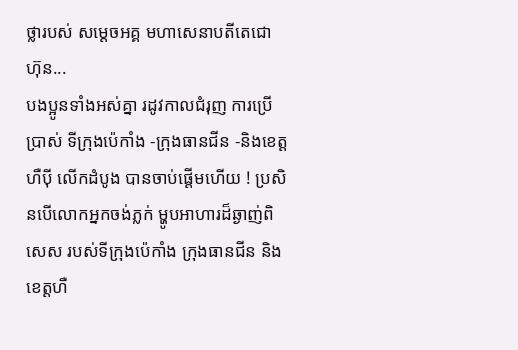ថ្លារបស់ សម្តេចអគ្គ មហាសេនាបតីតេជោ ហ៊ុន...
បងប្អូនទាំងអស់គ្នា រដូវកាលជំរុញ ការប្រើប្រាស់ ទីក្រុងប៉េកាំង -ក្រុងធានជីន -និងខេត្តហឺប៉ី លើកដំបូង បានចាប់ផ្តើមហើយ ! ប្រសិនបើលោកអ្នកចង់ភ្លក់ ម្ហូបអាហារដ៏ឆ្ងាញ់ពិសេស របស់ទីក្រុងប៉េកាំង ក្រុងធានជីន និងខេត្តហឺ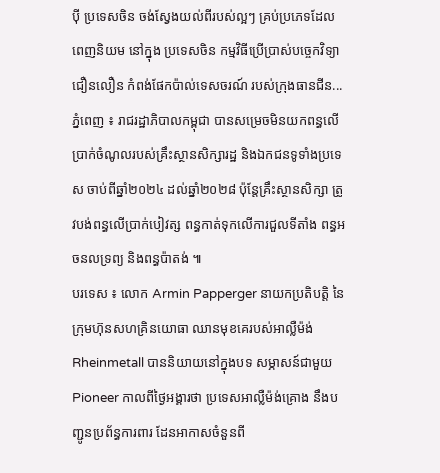ប៉ី ប្រទេសចិន ចង់ស្វែងយល់ពីរបស់ល្អៗ គ្រប់ប្រភេទដែលពេញនិយម នៅក្នុង ប្រទេសចិន កម្មវិធីប្រើប្រាស់បច្ចេកវិទ្យាជឿនលឿន កំពង់ផែកប៉ាល់ទេសចរណ៍ របស់ក្រុងធានជីន...
ភ្នំពេញ ៖ រាជរដ្ឋាភិបាលកម្ពុជា បានសម្រេចមិនយកពន្ធលើ ប្រាក់ចំណូលរបស់គ្រឹះស្ថានសិក្សារដ្ឋ និងឯកជនទូទាំងប្រទេស ចាប់ពីឆ្នាំ២០២៤ ដល់ឆ្នាំ២០២៨ ប៉ុន្តែគ្រឹះស្ថានសិក្សា ត្រូវបង់ពន្ធលើប្រាក់បៀវត្ស ពន្ធកាត់ទុកលើការជួលទីតាំង ពន្ធអចនលទ្រព្យ និងពន្ធប៉ាតង់ ៕
បរទេស ៖ លោក Armin Papperger នាយកប្រតិបត្តិ នៃក្រុមហ៊ុនសហគ្រិនយោធា ឈានមុខគេរបស់អាល្លឺម៉ង់ Rheinmetall បាននិយាយនៅក្នុងបទ សម្ភាសន៍ជាមួយ Pioneer កាលពីថ្ងៃអង្គារថា ប្រទេសអាល្លឺម៉ង់គ្រោង នឹងបញ្ជូនប្រព័ន្ធការពារ ដែនអាកាសចំនួនពី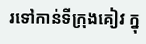រទៅកាន់ទីក្រុងគៀវ ក្នុ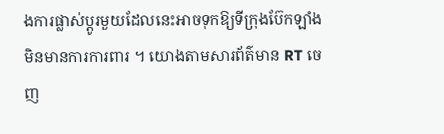ងការផ្លាស់ប្តូរមួយដែលនេះអាចទុកឱ្យទីក្រុងប៊ែកឡាំង មិនមានការការពារ ។ យោងតាមសារព័ត៌មាន RT ចេញ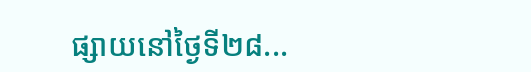ផ្សាយនៅថ្ងៃទី២៨...